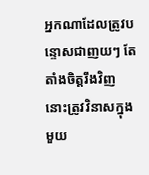អ្នកណាដែលត្រូវបន្ទោសជាញយៗ តែតាំងចិត្តរឹងវិញ នោះត្រូវវិនាសក្នុងមួយ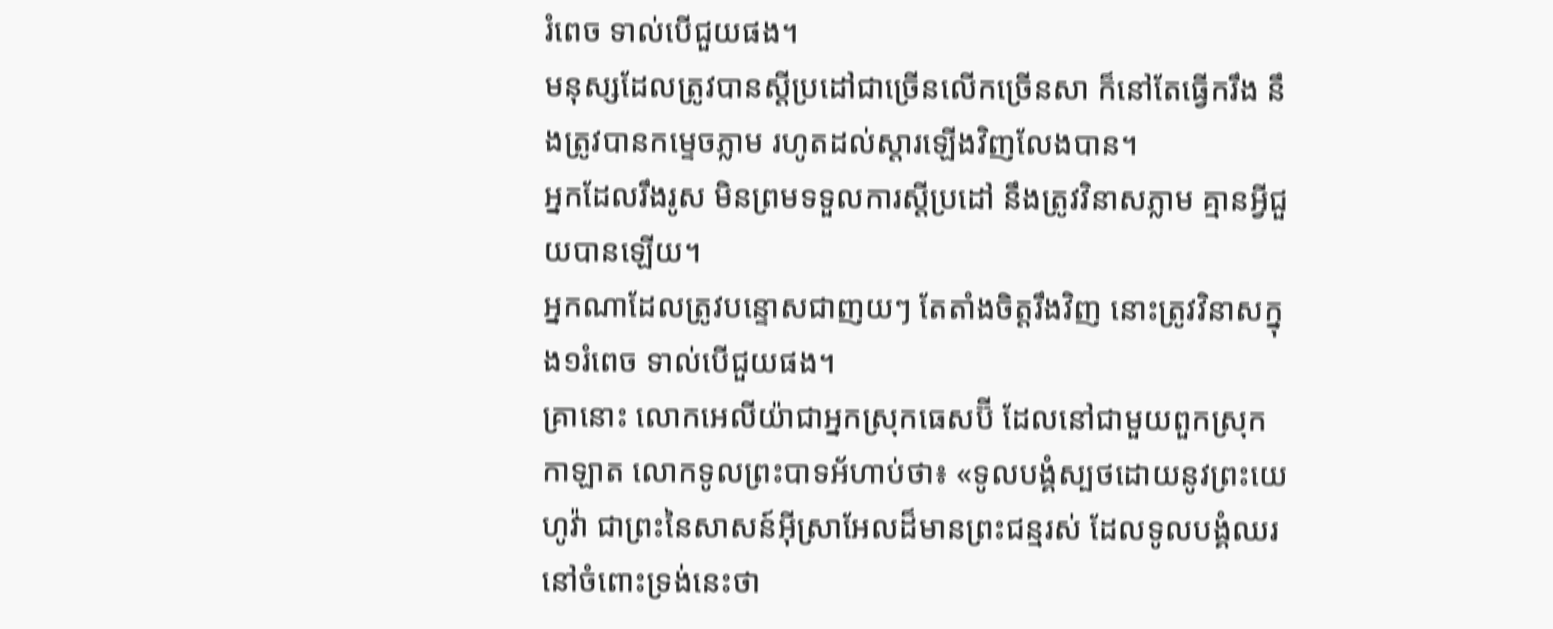រំពេច ទាល់បើជួយផង។
មនុស្សដែលត្រូវបានស្ដីប្រដៅជាច្រើនលើកច្រើនសា ក៏នៅតែធ្វើករឹង នឹងត្រូវបានកម្ទេចភ្លាម រហូតដល់ស្ដារឡើងវិញលែងបាន។
អ្នកដែលរឹងរូស មិនព្រមទទួលការស្ដីប្រដៅ នឹងត្រូវវិនាសភ្លាម គ្មានអ្វីជួយបានឡើយ។
អ្នកណាដែលត្រូវបន្ទោសជាញយៗ តែតាំងចិត្តរឹងវិញ នោះត្រូវវិនាសក្នុង១រំពេច ទាល់បើជួយផង។
គ្រានោះ លោកអេលីយ៉ាជាអ្នកស្រុកធេសប៊ី ដែលនៅជាមួយពួកស្រុកកាឡាត លោកទូលព្រះបាទអ័ហាប់ថា៖ «ទូលបង្គំស្បថដោយនូវព្រះយេហូវ៉ា ជាព្រះនៃសាសន៍អ៊ីស្រាអែលដ៏មានព្រះជន្មរស់ ដែលទូលបង្គំឈរនៅចំពោះទ្រង់នេះថា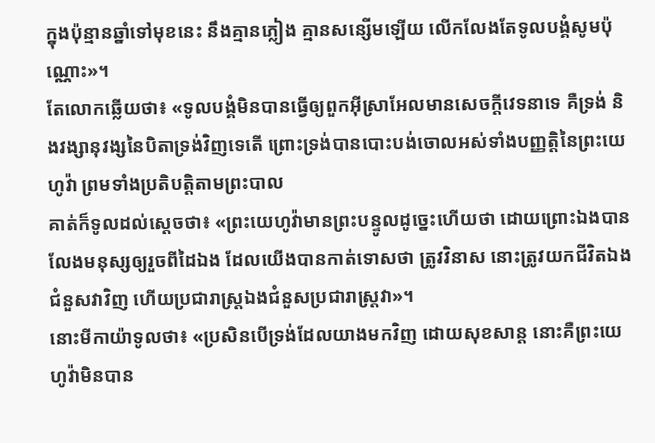ក្នុងប៉ុន្មានឆ្នាំទៅមុខនេះ នឹងគ្មានភ្លៀង គ្មានសន្សើមឡើយ លើកលែងតែទូលបង្គំសូមប៉ុណ្ណោះ»។
តែលោកឆ្លើយថា៖ «ទូលបង្គំមិនបានធ្វើឲ្យពួកអ៊ីស្រាអែលមានសេចក្ដីវេទនាទេ គឺទ្រង់ និងវង្សានុវង្សនៃបិតាទ្រង់វិញទេតើ ព្រោះទ្រង់បានបោះបង់ចោលអស់ទាំងបញ្ញត្តិនៃព្រះយេហូវ៉ា ព្រមទាំងប្រតិបត្តិតាមព្រះបាល
គាត់ក៏ទូលដល់ស្តេចថា៖ «ព្រះយេហូវ៉ាមានព្រះបន្ទូលដូច្នេះហើយថា ដោយព្រោះឯងបានលែងមនុស្សឲ្យរួចពីដៃឯង ដែលយើងបានកាត់ទោសថា ត្រូវវិនាស នោះត្រូវយកជីវិតឯងជំនួសវាវិញ ហើយប្រជារាស្ត្រឯងជំនួសប្រជារាស្ត្រវា»។
នោះមីកាយ៉ាទូលថា៖ «ប្រសិនបើទ្រង់ដែលយាងមកវិញ ដោយសុខសាន្ត នោះគឺព្រះយេហូវ៉ាមិនបាន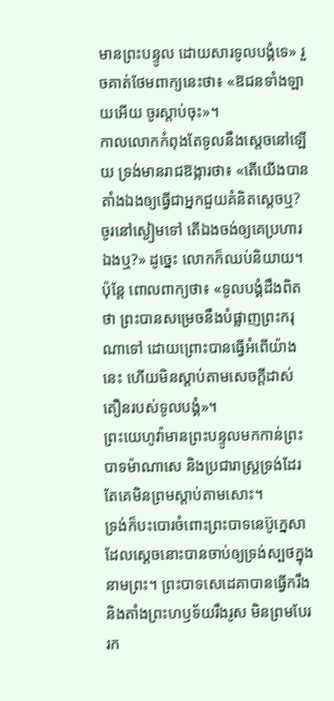មានព្រះបន្ទូល ដោយសារទូលបង្គំទេ» រួចគាត់ថែមពាក្យនេះថា៖ «ឱជនទាំងឡាយអើយ ចូរស្តាប់ចុះ»។
កាលលោកកំពុងតែទូលនឹងស្តេចនៅឡើយ ទ្រង់មានរាជឱង្ការថា៖ «តើយើងបានតាំងឯងឲ្យធ្វើជាអ្នកជួយគំនិតស្តេចឬ? ចូរនៅស្ងៀមទៅ តើឯងចង់ឲ្យគេប្រហារឯងឬ?» ដូច្នេះ លោកក៏ឈប់និយាយ។ ប៉ុន្តែ ពោលពាក្យថា៖ «ទូលបង្គំដឹងពិតថា ព្រះបានសម្រេចនឹងបំផ្លាញព្រះករុណាទៅ ដោយព្រោះបានធ្វើអំពើយ៉ាងនេះ ហើយមិនស្តាប់តាមសេចក្ដីដាស់តឿនរបស់ទូលបង្គំ»។
ព្រះយេហូវ៉ាមានព្រះបន្ទូលមកកាន់ព្រះបាទម៉ាណាសេ និងប្រជារាស្ត្រទ្រង់ដែរ តែគេមិនព្រមស្តាប់តាមសោះ។
ទ្រង់ក៏បះបោរចំពោះព្រះបាទនេប៊ូក្នេសា ដែលស្តេចនោះបានចាប់ឲ្យទ្រង់ស្បថក្នុងនាមព្រះ។ ព្រះបាទសេដេគាបានធ្វើករឹង និងតាំងព្រះហឫទ័យរឹងរូស មិនព្រមបែររក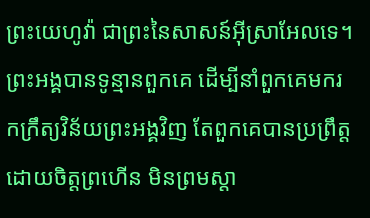ព្រះយេហូវ៉ា ជាព្រះនៃសាសន៍អ៊ីស្រាអែលទេ។
ព្រះអង្គបានទូន្មានពួកគេ ដើម្បីនាំពួកគេមករកក្រឹត្យវិន័យព្រះអង្គវិញ តែពួកគេបានប្រព្រឹត្តដោយចិត្តព្រហើន មិនព្រមស្តា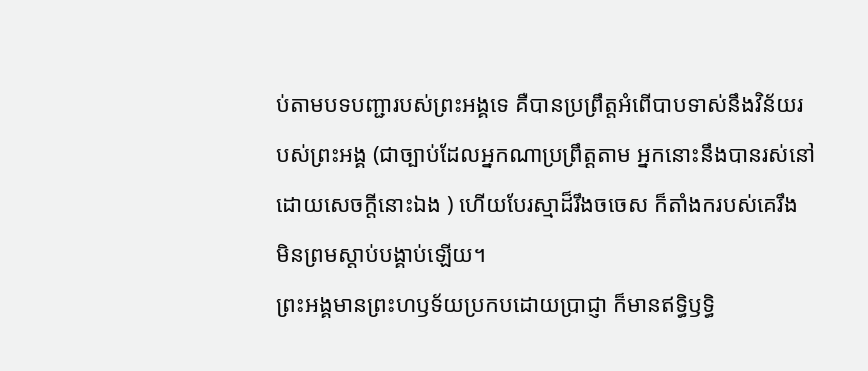ប់តាមបទបញ្ជារបស់ព្រះអង្គទេ គឺបានប្រព្រឹត្តអំពើបាបទាស់នឹងវិន័យរបស់ព្រះអង្គ (ជាច្បាប់ដែលអ្នកណាប្រព្រឹត្តតាម អ្នកនោះនឹងបានរស់នៅដោយសេចក្ដីនោះឯង ) ហើយបែរស្មាដ៏រឹងចចេស ក៏តាំងករបស់គេរឹង មិនព្រមស្តាប់បង្គាប់ឡើយ។
ព្រះអង្គមានព្រះហឫទ័យប្រកបដោយប្រាជ្ញា ក៏មានឥទ្ធិឫទ្ធិ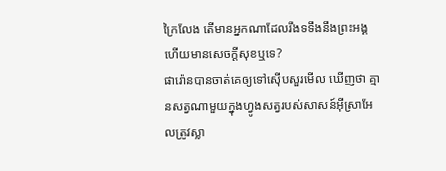ក្រៃលែង តើមានអ្នកណាដែលរឹងទទឹងនឹងព្រះអង្គ ហើយមានសេចក្ដីសុខឬទេ?
ផារ៉ោនបានចាត់គេឲ្យទៅស៊ើបសួរមើល ឃើញថា គ្មានសត្វណាមួយក្នុងហ្វូងសត្វរបស់សាសន៍អ៊ីស្រាអែលត្រូវស្លា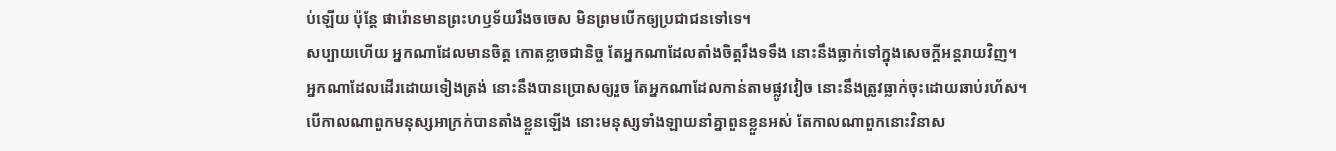ប់ឡើយ ប៉ុន្តែ ផារ៉ោនមានព្រះហឫទ័យរឹងចចេស មិនព្រមបើកឲ្យប្រជាជនទៅទេ។
សប្បាយហើយ អ្នកណាដែលមានចិត្ត កោតខ្លាចជានិច្ច តែអ្នកណាដែលតាំងចិត្តរឹងទទឹង នោះនឹងធ្លាក់ទៅក្នុងសេចក្ដីអន្តរាយវិញ។
អ្នកណាដែលដើរដោយទៀងត្រង់ នោះនឹងបានប្រោសឲ្យរួច តែអ្នកណាដែលកាន់តាមផ្លូវវៀច នោះនឹងត្រូវធ្លាក់ចុះដោយឆាប់រហ័ស។
បើកាលណាពួកមនុស្សអាក្រក់បានតាំងខ្លួនឡើង នោះមនុស្សទាំងឡាយនាំគ្នាពួនខ្លួនអស់ តែកាលណាពួកនោះវិនាស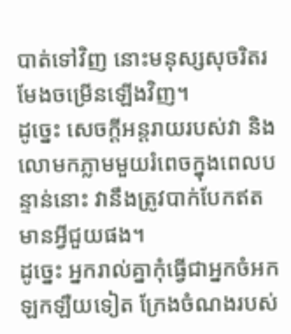បាត់ទៅវិញ នោះមនុស្សសុចរិតរមែងចម្រើនឡើងវិញ។
ដូច្នេះ សេចក្ដីអន្តរាយរបស់វា និងលោមកភ្លាមមួយរំពេចក្នុងពេលបន្ទាន់នោះ វានឹងត្រូវបាក់បែកឥតមានអ្វីជួយផង។
ដូច្នេះ អ្នករាល់គ្នាកុំធ្វើជាអ្នកចំអកឡកឡឺយទៀត ក្រែងចំណងរបស់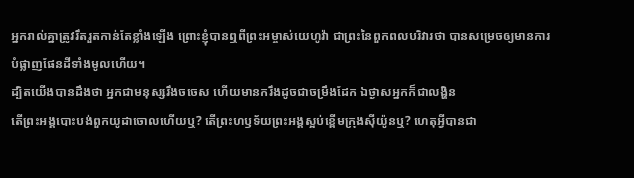អ្នករាល់គ្នាត្រូវរឹតរួតកាន់តែខ្លាំងឡើង ព្រោះខ្ញុំបានឮពីព្រះអម្ចាស់យេហូវ៉ា ជាព្រះនៃពួកពលបរិវារថា បានសម្រេចឲ្យមានការបំផ្លាញផែនដីទាំងមូលហើយ។
ដ្បិតយើងបានដឹងថា អ្នកជាមនុស្សរឹងចចេស ហើយមានករឹងដូចជាចម្រឹងដែក ឯថ្ងាសអ្នកក៏ជាលង្ហិន
តើព្រះអង្គបោះបង់ពួកយូដាចោលហើយឬ? តើព្រះហឫទ័យព្រះអង្គស្អប់ខ្ពើមក្រុងស៊ីយ៉ូនឬ? ហេតុអ្វីបានជា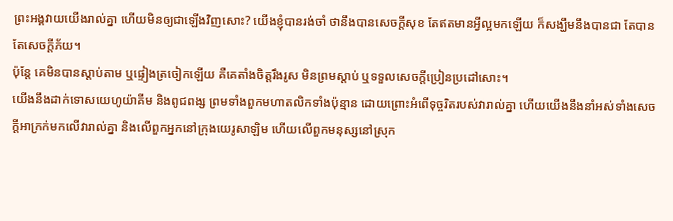ព្រះអង្គវាយយើងរាល់គ្នា ហើយមិនឲ្យជាឡើងវិញសោះ? យើងខ្ញុំបានរង់ចាំ ថានឹងបានសេចក្ដីសុខ តែឥតមានអ្វីល្អមកឡើយ ក៏សង្ឃឹមនឹងបានជា តែបានតែសេចក្ដីភ័យ។
ប៉ុន្តែ គេមិនបានស្តាប់តាម ឬផ្ទៀងត្រចៀកឡើយ គឺគេតាំងចិត្តរឹងរូស មិនព្រមស្ដាប់ ឬទទួលសេចក្ដីប្រៀនប្រដៅសោះ។
យើងនឹងដាក់ទោសយេហូយ៉ាគីម និងពូជពង្ស ព្រមទាំងពួកមហាតលិកទាំងប៉ុន្មាន ដោយព្រោះអំពើទុច្ចរិតរបស់វារាល់គ្នា ហើយយើងនឹងនាំអស់ទាំងសេចក្ដីអាក្រក់មកលើវារាល់គ្នា និងលើពួកអ្នកនៅក្រុងយេរូសាឡិម ហើយលើពួកមនុស្សនៅស្រុក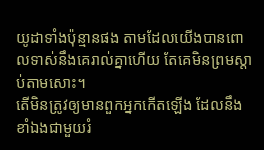យូដាទាំងប៉ុន្មានផង តាមដែលយើងបានពោលទាស់នឹងគេរាល់គ្នាហើយ តែគេមិនព្រមស្តាប់តាមសោះ។
តើមិនត្រូវឲ្យមានពួកអ្នកកើតឡើង ដែលនឹងខាំឯងជាមួយរំ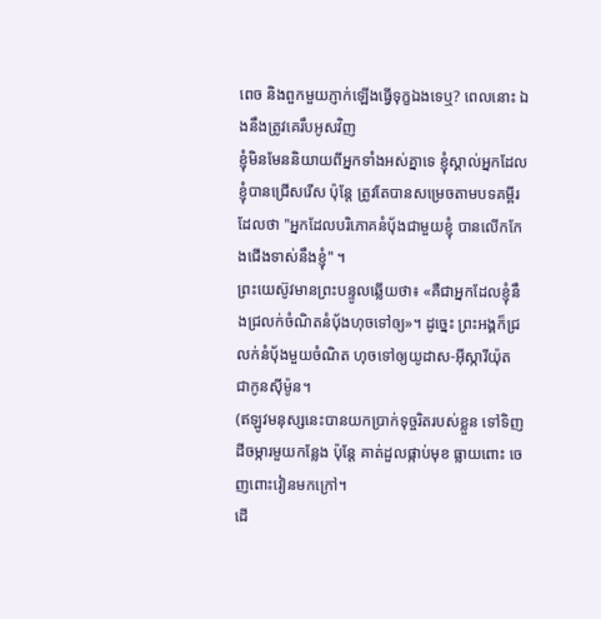ពេច និងពួកមួយភ្ញាក់ឡើងធ្វើទុក្ខឯងទេឬ? ពេលនោះ ឯងនឹងត្រូវគេរឹបអូសវិញ
ខ្ញុំមិនមែននិយាយពីអ្នកទាំងអស់គ្នាទេ ខ្ញុំស្គាល់អ្នកដែលខ្ញុំបានជ្រើសរើស ប៉ុន្តែ ត្រូវតែបានសម្រេចតាមបទគម្ពីរដែលថា "អ្នកដែលបរិភោគនំបុ័ងជាមួយខ្ញុំ បានលើកកែងជើងទាស់នឹងខ្ញុំ" ។
ព្រះយេស៊ូវមានព្រះបន្ទូលឆ្លើយថា៖ «គឺជាអ្នកដែលខ្ញុំនឹងជ្រលក់ចំណិតនំបុ័ងហុចទៅឲ្យ»។ ដូច្នេះ ព្រះអង្គក៏ជ្រលក់នំបុ័ងមួយចំណិត ហុចទៅឲ្យយូដាស-អ៊ីស្ការីយ៉ុត ជាកូនស៊ីម៉ូន។
(ឥឡូវមនុស្សនេះបានយកប្រាក់ទុច្ចរិតរបស់ខ្លួន ទៅទិញដីចម្ការមួយកន្លែង ប៉ុន្តែ គាត់ដួលផ្កាប់មុខ ធ្លាយពោះ ចេញពោះវៀនមកក្រៅ។
ដើ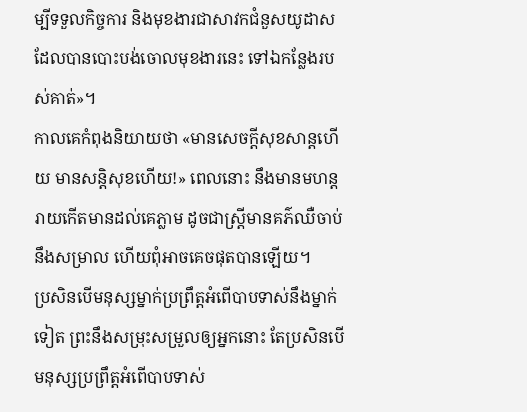ម្បីទទួលកិច្ចការ និងមុខងារជាសាវកជំនួសយូដាស ដែលបានបោះបង់ចោលមុខងារនេះ ទៅឯកន្លែងរបស់គាត់»។
កាលគេកំពុងនិយាយថា «មានសេចក្ដីសុខសាន្តហើយ មានសន្ដិសុខហើយ!» ពេលនោះ នឹងមានមហន្តរាយកើតមានដល់គេភ្លាម ដូចជាស្ត្រីមានគភ៌ឈឺចាប់នឹងសម្រាល ហើយពុំអាចគេចផុតបានឡើយ។
ប្រសិនបើមនុស្សម្នាក់ប្រព្រឹត្តអំពើបាបទាស់នឹងម្នាក់ទៀត ព្រះនឹងសម្រុះសម្រួលឲ្យអ្នកនោះ តែប្រសិនបើមនុស្សប្រព្រឹត្តអំពើបាបទាស់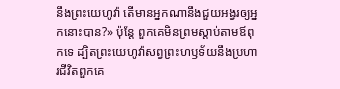នឹងព្រះយេហូវ៉ា តើមានអ្នកណានឹងជួយអង្វរឲ្យអ្នកនោះបាន?» ប៉ុន្តែ ពួកគេមិនព្រមស្តាប់តាមឪពុកទេ ដ្បិតព្រះយេហូវ៉ាសព្វព្រះហឫទ័យនឹងប្រហារជីវិតពួកគេ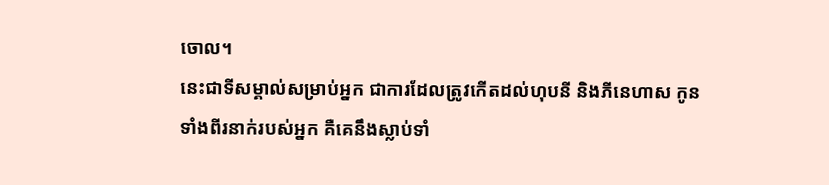ចោល។
នេះជាទីសម្គាល់សម្រាប់អ្នក ជាការដែលត្រូវកើតដល់ហុបនី និងភីនេហាស កូនទាំងពីរនាក់របស់អ្នក គឺគេនឹងស្លាប់ទាំ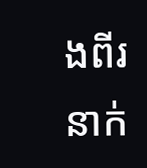ងពីរនាក់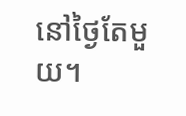នៅថ្ងៃតែមួយ។